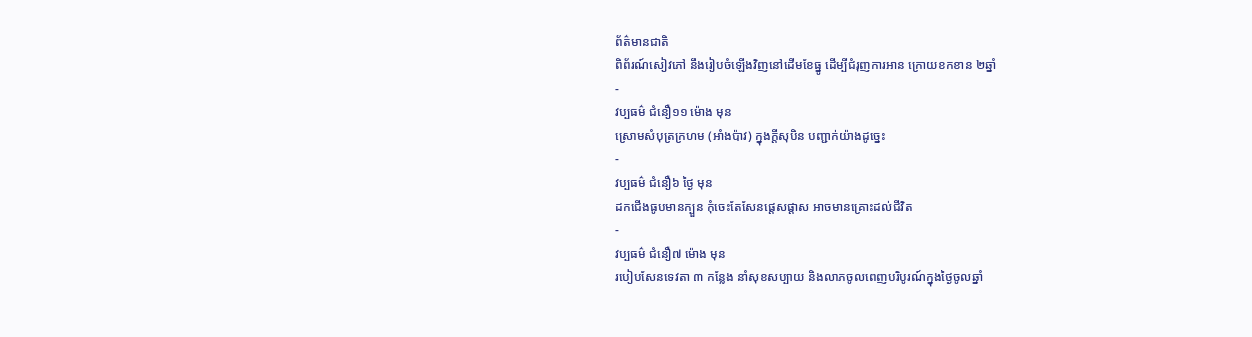ព័ត៌មានជាតិ
ពិព័រណ៍សៀវភៅ នឹងរៀបចំឡើងវិញនៅដើមខែធ្នូ ដើម្បីជំរុញការអាន ក្រោយខកខាន ២ឆ្នាំ
-
វប្បធម៌ ជំនឿ១១ ម៉ោង មុន
ស្រោមសំបុត្រក្រហម (អាំងប៉ាវ) ក្នុងក្ដីសុបិន បញ្ជាក់យ៉ាងដូច្នេះ
-
វប្បធម៌ ជំនឿ៦ ថ្ងៃ មុន
ដកជើងធូបមានក្បួន កុំចេះតែសែនផ្ដេសផ្ដាស អាចមានគ្រោះដល់ជីវិត
-
វប្បធម៌ ជំនឿ៧ ម៉ោង មុន
របៀបសែនទេវតា ៣ កន្លែង នាំសុខសប្បាយ និងលាភចូលពេញបរិបូរណ៍ក្នុងថ្ងៃចូលឆ្នាំ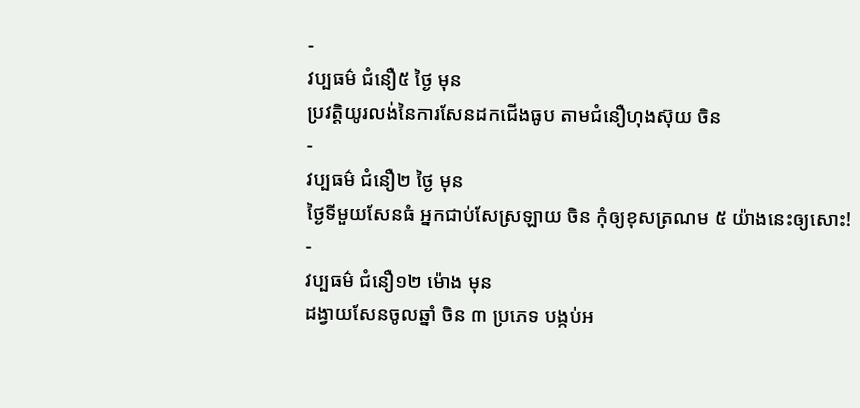-
វប្បធម៌ ជំនឿ៥ ថ្ងៃ មុន
ប្រវត្តិយូរលង់នៃការសែនដកជើងធូប តាមជំនឿហុងស៊ុយ ចិន
-
វប្បធម៌ ជំនឿ២ ថ្ងៃ មុន
ថ្ងៃទីមួយសែនធំ អ្នកជាប់សែស្រឡាយ ចិន កុំឲ្យខុសត្រណម ៥ យ៉ាងនេះឲ្យសោះ!
-
វប្បធម៌ ជំនឿ១២ ម៉ោង មុន
ដង្វាយសែនចូលឆ្នាំ ចិន ៣ ប្រភេទ បង្កប់អ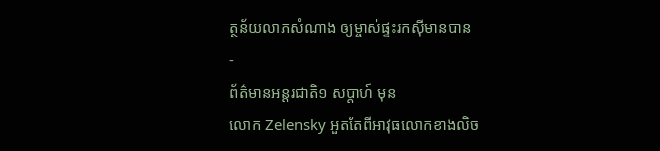ត្ថន័យលាភសំណាង ឲ្យម្ចាស់ផ្ទះរកស៊ីមានបាន
-
ព័ត៌មានអន្ដរជាតិ១ សប្តាហ៍ មុន
លោក Zelensky អួតតែពីអាវុធលោកខាងលិច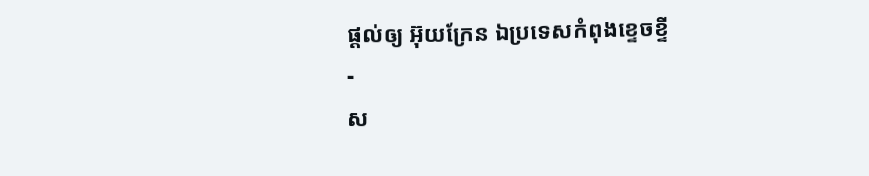ផ្ដល់ឲ្យ អ៊ុយក្រែន ឯប្រទេសកំពុងខ្ទេចខ្ទី
-
ស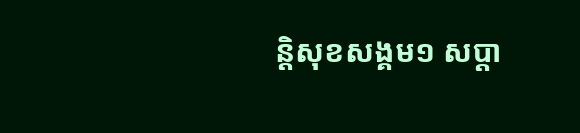ន្តិសុខសង្គម១ សប្តា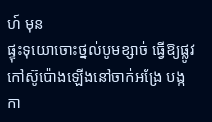ហ៍ មុន
ផ្ទុះទុយោចោះថ្នល់បូមខ្សាច់ ធ្វើឱ្យផ្លូវកៅស៊ូប៉ោងឡើងនៅចាក់អង្រែ បង្កកា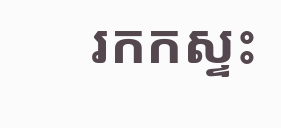រកកស្ទះ